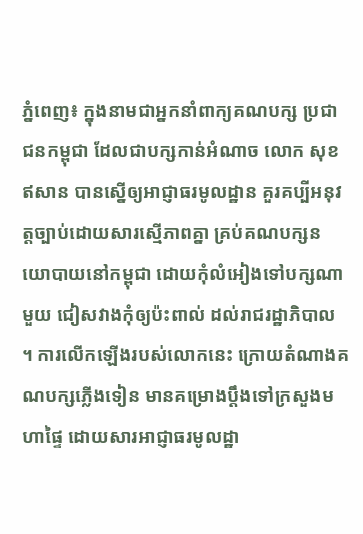ភ្នំពេញ៖ ក្នុងនាមជាអ្នកនាំពាក្យគណបក្ស ប្រជាជនកម្ពុជា ដែលជាបក្សកាន់អំណាច លោក សុខ ឥសាន បានស្នើឲ្យអាជ្ញាធរមូលដ្ឋាន គួរគប្បីអនុវត្តច្បាប់ដោយសារស្មើភាពគ្នា គ្រប់គណបក្សនយោបាយនៅកម្ពុជា ដោយកុំលំអៀងទៅបក្សណាមួយ ជៀសវាងកុំឲ្យប៉ះពាល់ ដល់រាជរដ្ឋាភិបាល ។ ការលើកឡើងរបស់លោកនេះ ក្រោយតំណាងគណបក្សភ្លើងទៀន មានគម្រោងប្តឹងទៅក្រសួងមហាផ្ទៃ ដោយសារអាជ្ញាធរមូលដ្ឋា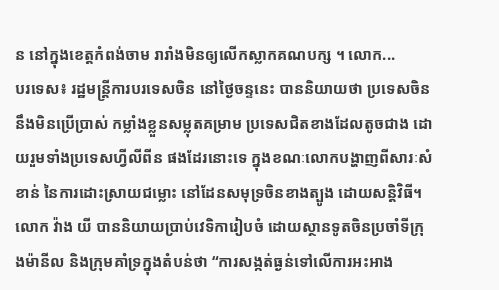ន នៅក្នុងខេត្តកំពង់ចាម រារាំងមិនឲ្យលើកស្លាកគណបក្ស ។ លោក...
បរទេស៖ រដ្ឋមន្ត្រីការបរទេសចិន នៅថ្ងៃចន្ទនេះ បាននិយាយថា ប្រទេសចិននឹងមិនប្រើប្រាស់ កម្លាំងខ្លួនសម្លុតគម្រាម ប្រទេសជិតខាងដែលតូចជាង ដោយរួមទាំងប្រទេសហ្វីលីពីន ផងដែរនោះទេ ក្នុងខណៈលោកបង្ហាញពីសារៈសំខាន់ នៃការដោះស្រាយជម្លោះ នៅដែនសមុទ្រចិនខាងត្បូង ដោយសន្តិវិធី។ លោក វ៉ាង យី បាននិយាយប្រាប់វេទិការៀបចំ ដោយស្ថានទូតចិនប្រចាំទីក្រុងម៉ានីល និងក្រុមគាំទ្រក្នុងតំបន់ថា “ការសង្កត់ធ្ងន់ទៅលើការអះអាង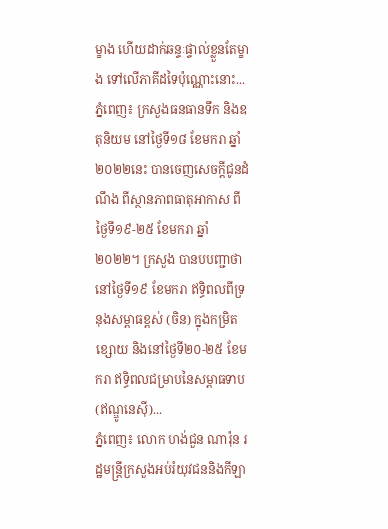ម្ខាង ហើយដាក់ឆន្ទៈផ្ទាល់ខ្លួនតែម្ខាង ទៅលើភាគីដទៃប៉ុណ្ណោះនោះ...
ភ្នំពេញ៖ ក្រសួងធនធានទឹក និងឧតុនិយម នៅថ្ងៃទី១៨ ខែមករា ឆ្នាំ២០២២នេះ បានចេញសេចក្តីជូនដំណឹង ពីស្ថានភាពធាតុអាកាស ពីថ្ងៃទី១៩-២៥ ខែមករា ឆ្នាំ២០២២។ ក្រសួង បានបបញ្ជាថា នៅថ្ងៃទី១៩ ខែមករា ឥទ្ធិពលពីទ្រនុងសម្ពាធខ្ពស់ (ចិន) ក្នុងកម្រិតខ្សោយ និងនៅថ្ងៃទី២០-២៥ ខែមករា ឥទ្ធិពលជម្រាបនៃសម្ពាធទាប (ឥណ្ឌូនេស៊ី)...
ភ្នំពេញ៖ លោក ហង់ជួន ណារ៉ុន រដ្ឋមន្រ្តីក្រសួងអប់រំយុវជននិងកីឡា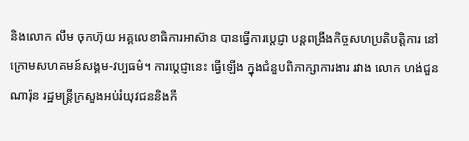និងលោក លឹម ចុកហ៊ុយ អគ្គលេខាធិការអាស៊ាន បានធ្វើការប្តេជ្ញា បន្តពង្រឹងកិច្ចសហប្រតិបត្តិការ នៅក្រោមសហគមន៍សង្គម-វប្បធម៌។ ការប្ដេជ្ញានេះ ធ្វើឡើង ក្នុងជំនួបពិភាក្សាការងារ រវាង លោក ហង់ជួន ណារ៉ុន រដ្ឋមន្រ្តីក្រសួងអប់រំយុវជននិងកី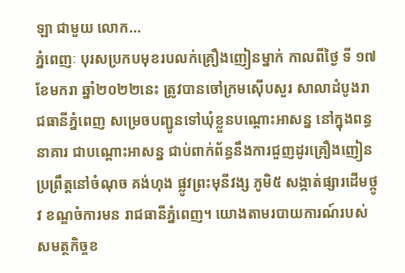ឡា ជាមួយ លោក...
ភ្នំពេញៈ បុរសប្រកបមុខរបលក់គ្រឿងញៀនម្នាក់ កាលពីថ្ងៃ ទី ១៧ ខែមករា ឆ្នាំ២០២២នេះ ត្រូវបានចៅក្រមស៊ើបសួរ សាលាដំបូងរាជធានីភ្នំពេញ សម្រេចបញ្ជូនទៅឃុំខ្លួនបណ្ដោះអាសន្ន នៅក្នុងពន្ធនាគារ ជាបណ្តោះអាសន្ន ជាប់ពាក់ព័ន្ធនឹងការជួញដូរគ្រឿងញៀន ប្រព្រឹត្តនៅចំណុច គង់ហុង ផ្លូវព្រះមុនីវង្ស ភូមិ៥ សង្កាត់ផ្សារដើមថ្កូវ ខណ្ឌចំការមន រាជធានីភ្នំពេញ។ យោងតាមរបាយការណ៍របស់សមត្ថកិច្ចខ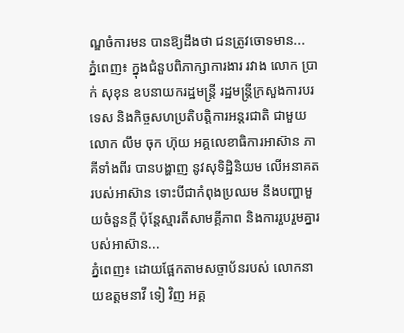ណ្ឌចំការមន បានឱ្យដឹងថា ជនត្រូវចោទមាន...
ភ្នំពេញ៖ ក្នុងជំនួបពិភាក្សាការងារ រវាង លោក ប្រាក់ សុខុន ឧបនាយករដ្ឋមន្រ្តី រដ្ឋមន្រ្តីក្រសួងការបរទេស និងកិច្ចសហប្រតិបត្តិការអន្តរជាតិ ជាមួយលោក លឹម ចុក ហ៊ុយ អគ្គលេខាធិការអាស៊ាន ភាគីទាំងពីរ បានបង្ហាញ នូវសុទិដ្ឋិនិយម លើអនាគតរបស់អាស៊ាន ទោះបីជាកំពុងប្រឈម នឹងបញ្ហាមួយចំនួនក្តី ប៉ុន្តែស្មារតីសាមគ្គីភាព និងការរួបរួមគ្នារបស់អាស៊ាន...
ភ្នំពេញ៖ ដោយផ្អែកតាមសច្ចាប័នរបស់ លោកនាយឧត្តមនាវី ទៀ វិញ អគ្គ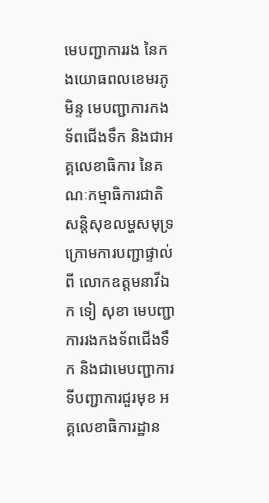មេបញ្ជាការរង នៃកងយោធពលខេមរភូមិន្ទ មេបញ្ជាការកងទ័ពជើងទឹក និងជាអគ្គលេខាធិការ នៃគណៈកម្មាធិការជាតិសន្តិសុខលម្ហសមុទ្រ ក្រោមការបញ្ជាផ្ទាល់ពី លោកឧត្តមនាវីឯក ទៀ សុខា មេបញ្ជាការរងកងទ័ពជើងទឹក និងជាមេបញ្ជាការ ទីបញ្ជាការជួរមុខ អគ្គលេខាធិការដ្ឋាន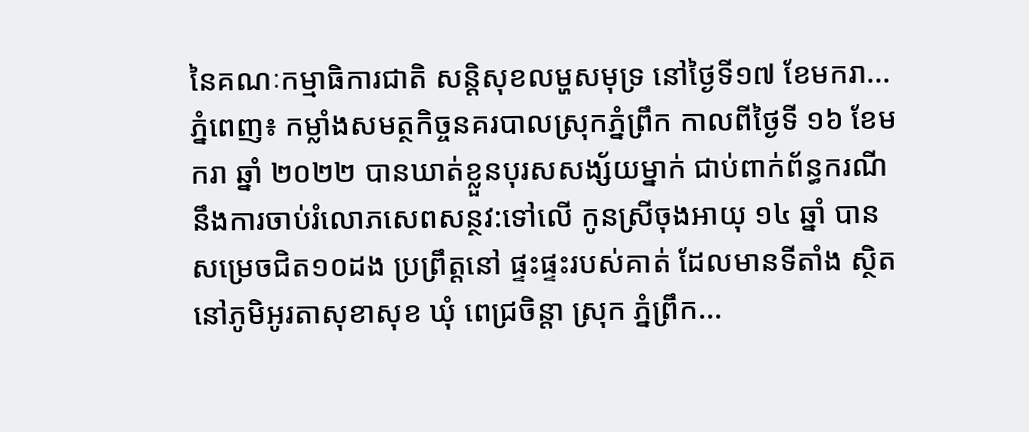នៃគណៈកម្មាធិការជាតិ សន្តិសុខលម្ហសមុទ្រ នៅថ្ងៃទី១៧ ខែមករា...
ភ្នំពេញ៖ កម្លាំងសមត្ថកិច្ចនគរបាលស្រុកភ្នំព្រឹក កាលពីថ្ងៃទី ១៦ ខែមករា ឆ្នាំ ២០២២ បានឃាត់ខ្លួនបុរសសង្ស័យម្នាក់ ជាប់ពាក់ព័ន្ធករណី នឹងការចាប់រំលោភសេពសន្ថវ:ទៅលើ កូនស្រីចុងអាយុ ១៤ ឆ្នាំ បានសម្រេចជិត១០ដង ប្រព្រឹត្តនៅ ផ្ទះផ្ទះរបស់គាត់ ដែលមានទីតាំង ស្ថិតនៅភូមិអូរតាសុខាសុខ ឃុំ ពេជ្រចិន្តា ស្រុក ភ្នំព្រឹក...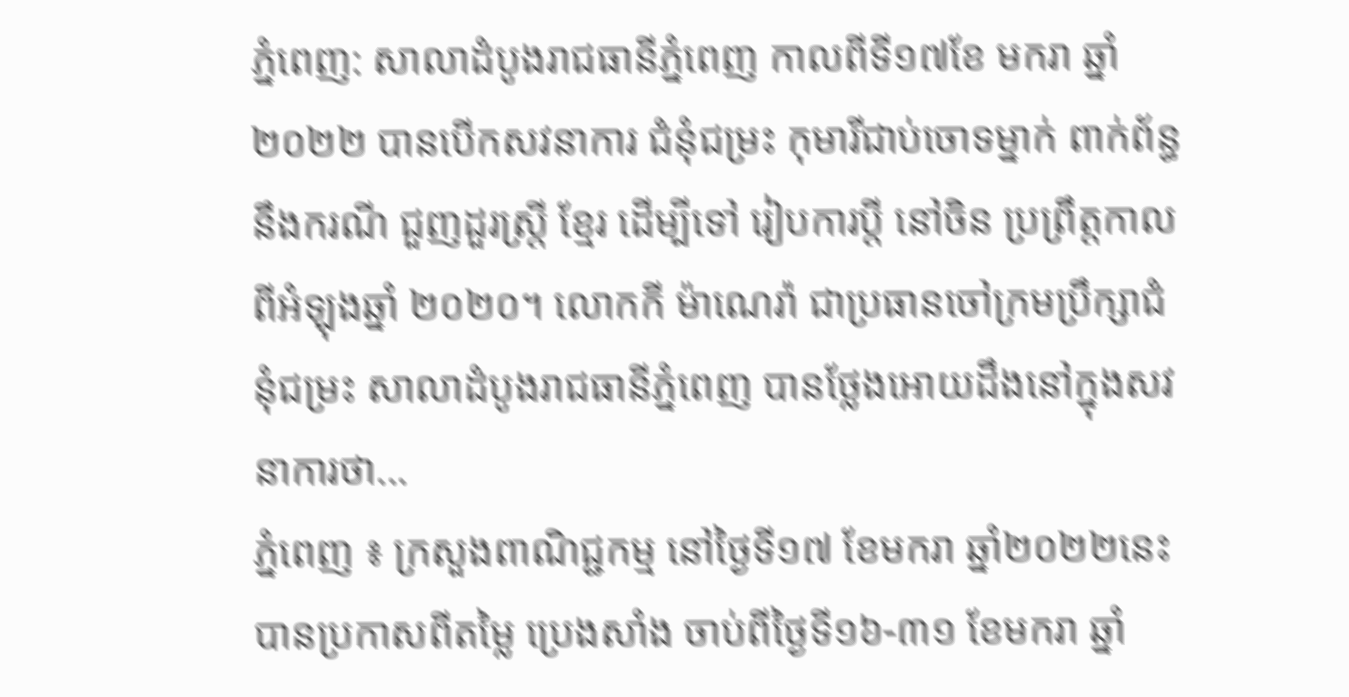ភ្នំពេញ: សាលាដំបូងរាជធានីភ្នំពេញ កាលពីទី១៧ខែ មករា ឆ្នាំ ២០២២ បានបើកសវនាការ ជំនុំជម្រះ កុមារីជាប់ចោទម្នាក់ ពាក់ព័ន្ធនឹងករណី ជួញដួរស្រ្តី ខ្មែរ ដើម្បីទៅ រៀបការប្តី នៅចិន ប្រព្រឹត្តកាលពីអំឡុងឆ្នាំ ២០២០។ លោកកី ម៉ាណេរ៉ា ជាប្រធានចៅក្រមប្រឹក្សាជំនុំជម្រះ សាលាដំបូងរាជធានីភ្នំពេញ បានថ្លែងអោយដឹងនៅក្នុងសវនាការថា...
ភ្នំពេញ ៖ ក្រសួងពាណិជ្ជកម្ម នៅថ្ងៃទី១៧ ខែមករា ឆ្នាំ២០២២នេះ បានប្រកាសពីតម្លៃ ប្រេងសាំង ចាប់ពីថ្ងៃទី១៦-៣១ ខែមករា ឆ្នាំ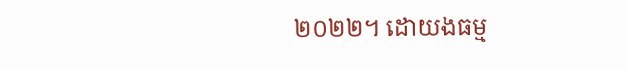២០២២។ ដោយងធម្ម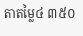តាតម្លៃ៤ ៣៥០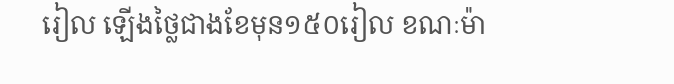រៀល ឡើងថ្លៃជាងខែមុន១៥០រៀល ខណៈម៉ា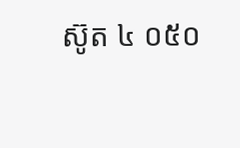ស៊ូត ៤ ០៥០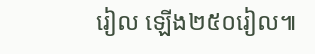រៀល ឡើង២៥០រៀល៕